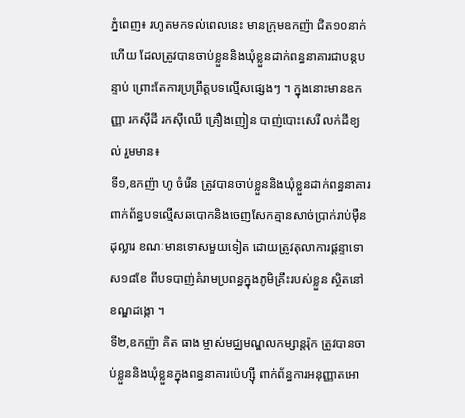ភ្នំពេញ៖ រហូតមកទល់ពេលនេះ មានក្រុមឧកញ៉ា ជិត១០នាក់ហើយ ដែលត្រូវបានចាប់ខ្លួននិងឃុំខ្លួនដាក់ពន្ធនាគារជាបន្តបន្ទាប់ ព្រោះតែការប្រព្រឹត្តបទល្មើសផ្សេងៗ ។ ក្នុងនោះមានឧកញ្ញា រកសុីដី រកសុីឈើ គ្រឿងញៀន បាញ់បោះសេរី លក់ដីខ្យល់ រួមមាន៖
ទី១,ឧកញ៉ា ហូ ចំរើន ត្រូវបានចាប់ខ្លួននិងឃុំខ្លួនដាក់ពន្ធនាគារ ពាក់ព័ន្ធបទល្មើសឆបោកនិងចេញសែកគ្មានសាច់ប្រាក់រាប់ម៉ឺនដុល្លារ ខណៈមានទោសមួយទៀត ដោយត្រូវតុលាការផ្តន្ទាទោស១៨ខែ ពីបទបាញ់គំរាមប្រពន្ធក្នុងភូមិគ្រឹះរបស់ខ្លួន ស្ថិតនៅខណ្ឌដង្កោ ។
ទី២,ឧកញ៉ា គិត ធាង ម្ចាស់មជ្ឈមណ្ឌលកម្សាន្តរ៉ុក ត្រូវបានចាប់ខ្លួននិងឃុំខ្លួនក្នុងពន្ធនាគារប៉េហ្ស៊ី ពាក់ព័ន្ធការអនុញ្ញាតអោ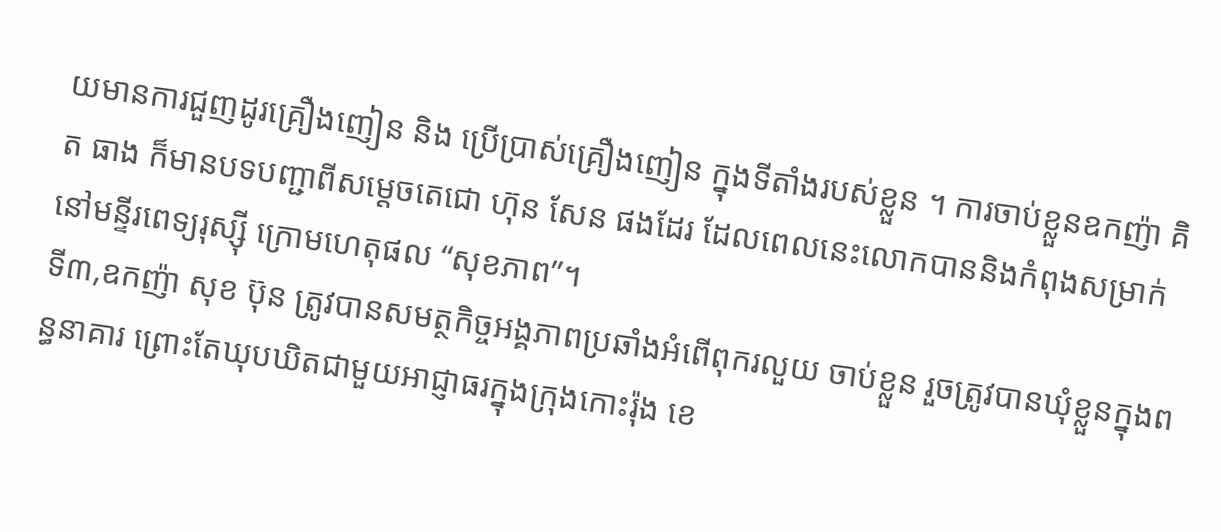យមានការជួញដូរគ្រឿងញៀន និង ប្រើប្រាស់គ្រឿងញៀន ក្នុងទីតាំងរបស់ខ្លួន ។ ការចាប់ខ្លួនឧកញ៉ា គិត ធាង ក៏មានបទបញ្ជាពីសម្តេចតេជោ ហ៊ុន សែន ផងដែរ ដែលពេលនេះលោកបាននិងកំពុងសម្រាក់នៅមន្ទីរពេទ្យរុស្ស៊ី ក្រោមហេតុផល “សុខភាព”។
ទី៣,ឧកញ៉ា សុខ ប៊ុន ត្រូវបានសមត្ថកិច្ចអង្គភាពប្រឆាំងអំពើពុករលួយ ចាប់ខ្លួន រួចត្រូវបានឃុំខ្លួនក្នុងពន្ធនាគារ ព្រោះតែឃុបឃិតជាមួយអាជ្ញាធរក្នុងក្រុងកោះរ៉ុង ខេ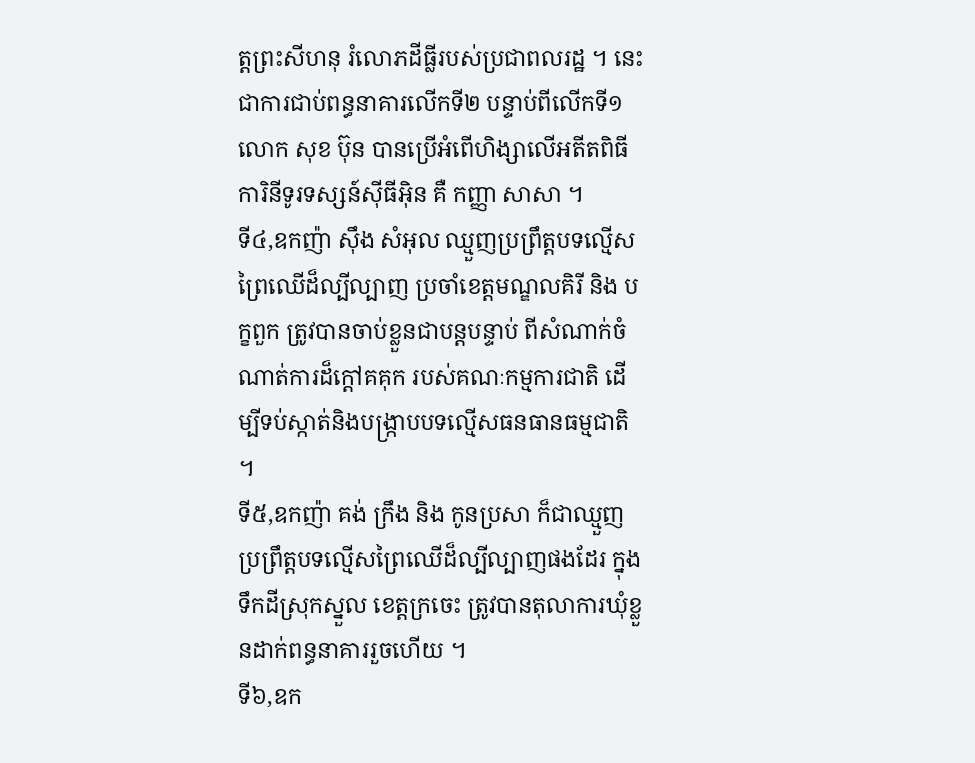ត្តព្រះសីហនុ រំលោភដីធ្លីរបស់ប្រជាពលរដ្ឋ ។ នេះជាការជាប់ពន្ធនាគារលើកទី២ បន្ទាប់ពីលើកទី១ លោក សុខ ប៊ុន បានប្រើអំពើហិង្សាលើអតីតពិធីការិនីទូរទស្សន៍ស៊ីធីអ៊ិន គឺ កញ្ញា សាសា ។
ទី៤,ឧកញ៉ា ស៊ឹង សំអុល ឈ្មួញប្រព្រឹត្តបទល្មើសព្រៃឈើដ៏ល្បីល្បាញ ប្រចាំខេត្តមណ្ឌលគិរី និង បក្ខពួក ត្រូវបានចាប់ខ្លួនជាបន្តបន្ទាប់ ពីសំណាក់ចំណាត់ការដ៏ក្តៅគគុក របស់គណៈកម្មការជាតិ ដើម្បីទប់ស្កាត់និងបង្ក្រាបបទល្មើសធនធានធម្មជាតិ ។
ទី៥,ឧកញ៉ា គង់ ក្រឹង និង កូនប្រសា ក៏ជាឈ្មួញប្រព្រឹត្តបទល្មើសព្រៃឈើដ៏ល្បីល្បាញផងដែរ ក្នុងទឹកដីស្រុកស្នួល ខេត្តក្រចេះ ត្រូវបានតុលាការឃុំខ្លួនដាក់ពន្ធនាគាររួចហើយ ។
ទី៦,ឧក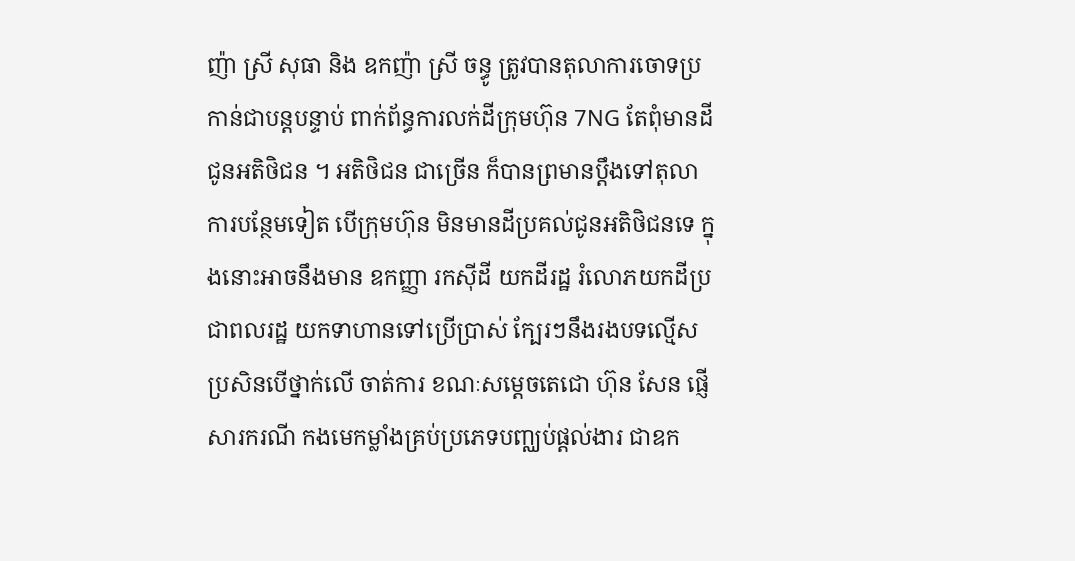ញ៉ា ស្រី សុធា និង ឧកញ៉ា ស្រី ចន្ធូ ត្រូវបានតុលាការចោទប្រកាន់ជាបន្តបន្ទាប់ ពាក់ព័ន្ធការលក់ដីក្រុមហ៊ុន 7NG តែពុំមានដីជូនអតិថិជន ។ អតិថិជន ជាច្រើន ក៏បានព្រមានប្តឹងទៅតុលាការបន្ថែមទៀត បើក្រុមហ៊ុន មិនមានដីប្រគល់ជូនអតិថិជនទេ ក្នុងនោះអាចនឹងមាន ឧកញ្ញា រកសុីដី យកដីរដ្ឋ រំលោភយកដីប្រជាពលរដ្ឋ យកទាហានទៅប្រើប្រាស់ ក្បែរៗនឹងរងបទល្មើស ប្រសិនបើថ្នាក់លើ ចាត់ការ ខណៈសម្តេចតេជោ ហ៊ុន សែន ផ្ញើសារករណី កងមេកម្លាំងគ្រប់ប្រភេទបញ្ឈប់ផ្តល់ងារ ជាឧក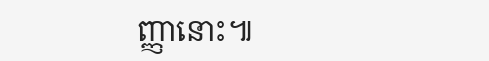ញ្ញានោះ៕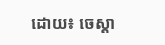ដោយ៖ ចេស្តា